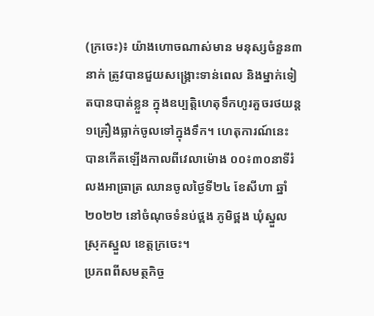(ក្រចេះ)៖ យ៉ាងហោចណាស់មាន មនុស្សចំនួន៣នាក់ ត្រូវបានជួយសង្គ្រោះទាន់ពេល និងម្នាក់ទៀតបានបាត់ខ្លួន ក្នុងឧប្បត្តិហេតុទឹកហូរគួចរថយន្ត១គ្រឿងធ្លាក់ចូលទៅក្នុងទឹក។ ហេតុការណ៍នេះ បានកើតឡើងកាលពីវេលាម៉ោង ០០៖៣០នាទីរំលងអាធ្រាត្រ ឈានចូលថ្ងៃទី២៤ ខែសីហា ឆ្នាំ២០២២ នៅចំណុចទំនប់ថ្ពង ភូមិថ្ពង ឃុំស្នួល ស្រុកស្នួល ខេត្តក្រចេះ។
ប្រភពពីសមត្ថកិច្ច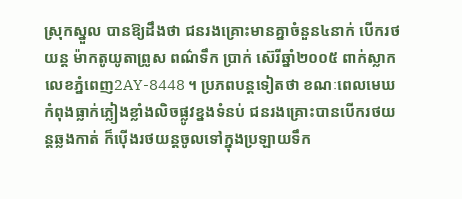ស្រុកស្នួល បានឱ្យដឹងថា ជនរងគ្រោះមានគ្នាចំនួន៤នាក់ បើករថយន្ត ម៉ាកតូយូតាព្រូស ពណ៌ទឹក ប្រាក់ ស៊េរីឆ្នាំ២០០៥ ពាក់ស្លាកលេខភ្នំពេញ2AY-8448 ។ ប្រភពបន្តទៀតថា ខណៈពេលមេឃកំពុងធ្លាក់ភ្លៀងខ្លាំងលិចផ្លូវខ្នងទំនប់ ជនរងគ្រោះបានបើករថយន្តឆ្លងកាត់ ក៏ប៉ើងរថយន្តចូលទៅក្នុងប្រឡាយទឹក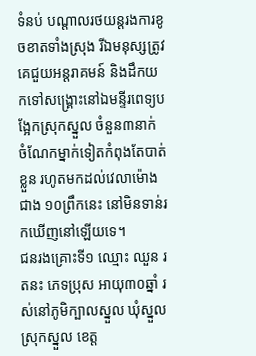ទំនប់ បណ្តាលរថយន្តរងការខូចខាតទាំងស្រុង រីឯមនុស្សត្រូវគេជួយអន្តរាគមន៍ និងដឹកយកទៅសង្គ្រោះនៅឯមន្ទីរពេទ្យបង្អែកស្រុកស្នួល ចំនួន៣នាក់ ចំណែកម្នាក់ទៀតកំពុងតែបាត់ខ្លួន រហូតមកដល់វេលាម៉ោងជាង ១០ព្រឹកនេះ នៅមិនទាន់រកឃើញនៅឡើយទេ។
ជនរងគ្រោះទី១ ឈ្មោះ ឈួន រតនះ ភេទប្រុស អាយុ៣០ឆ្នាំ រស់នៅភូមិក្បាលស្នួល ឃុំស្នួល ស្រុកស្នួល ខេត្ត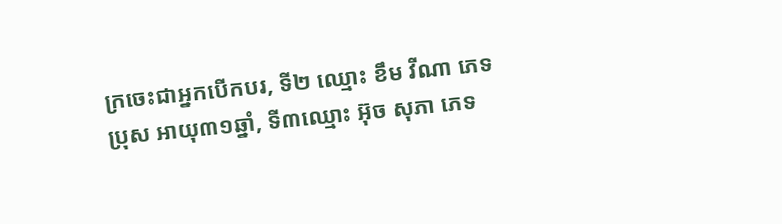ក្រចេះជាអ្នកបើកបរ, ទី២ ឈ្មោះ ខឹម វីណា ភេទប្រុស អាយុ៣១ឆ្នាំ, ទី៣ឈ្មោះ អ៊ុច សុភា ភេទ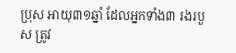ប្រុស អាយុ៣១ឆ្នាំ ដែលអ្នកទាំង៣ រងរបួស ត្រូវ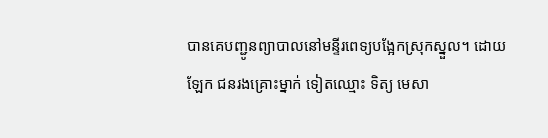បានគេបញ្ជូនព្យាបាលនៅមន្ទីរពេទ្យបង្អែកស្រុកស្នួល។ ដោយឡែក ជនរងគ្រោះម្នាក់ ទៀតឈ្មោះ ទិត្យ មេសា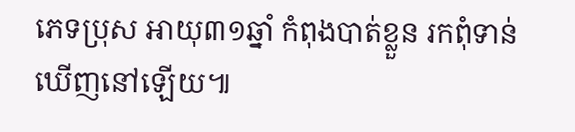ភេទប្រុស អាយុ៣១ឆ្នាំ កំពុងបាត់ខ្លួន រកពុំទាន់ឃើញនៅឡើយ៕